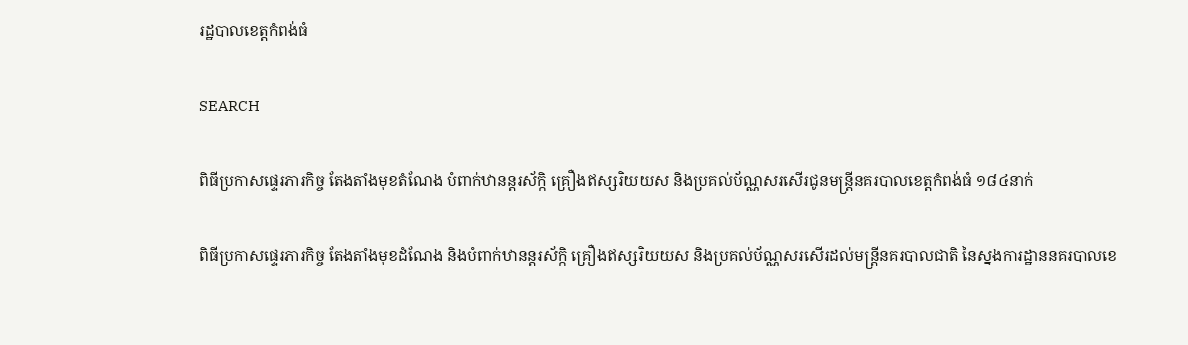រដ្ឋបាលខេត្តកំពង់ធំ

SEARCH

ពិធីប្រកាសផ្ទេរភារកិច្ច តែងតាំងមុខតំណែង បំពាក់ឋានន្តរស័ក្កិ គ្រឿងឥស្សរិយយស និងប្រគល់ប័ណ្ណសរសើរជូនមន្ត្រីនគរបាលខេត្តកំពង់ធំ ១៨៤នាក់

ពិធីប្រកាសផ្ទេរភារកិច្ច តែងតាំងមុខដំណែង និងបំពាក់ឋានន្តរស័ក្កិ គ្រឿងឥស្សរិយយស និងប្រគល់ប័ណ្ណសរសើរដល់មន្រ្តីនគរបាលជាតិ នៃស្នងការដ្ឋាននគរបាលខេ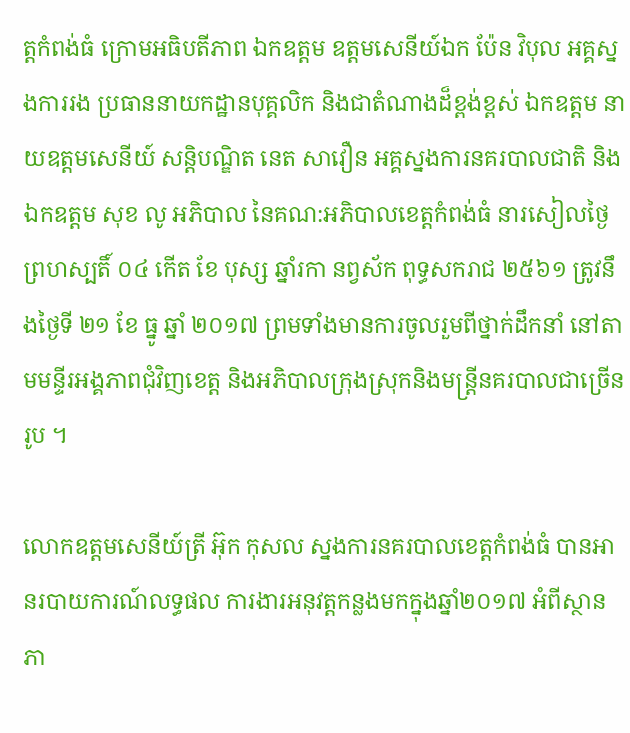ត្តកំពង់ធំ ក្រោមអធិបតីភាព ឯកឧត្តម ឧត្តមសេនីយ៍ឯក ប៉ែន វិបុល អគ្គស្នងការរង ប្រធាននាយកដ្ឋានបុគ្គលិក និងជាតំណាងដ៏ខ្ពង់ខ្ពស់ ឯកឧត្តម នាយឧត្តមសេនីយ៍ សន្តិបណ្ឌិត នេត សាវឿន អគ្គស្នងការនគរបាលជាតិ និងឯកឧត្តម សុខ លូ អភិបាល នៃគណ:អភិបាលខេត្តកំពង់ធំ នារសៀលថ្ងៃ ព្រហស្បតិ៍ ០៤ កើត ខែ បុស្ស ឆ្នាំរកា នព្វស័ក ពុទ្ធសករាជ ២៥៦១ ត្រូវនឹងថ្ងៃទី ២១ ខែ ធ្នូ ឆ្នាំ ២០១៧ ព្រមទាំងមានការចូលរួមពីថ្នាក់ដឹកនាំ នៅតាមមន្ទីរអង្គភាពជុំវិញខេត្ត និងអភិបាលក្រុងស្រុកនិងមន្ត្រីនគរបាលជាច្រើនរូប ។

លោកឧត្តមសេនីយ៍ត្រី អ៊ុក កុសល ស្នងការនគរបាលខេត្តកំពង់ធំ បានអានរបាយការណ៍លទ្ធផល ការងារអនុវត្តកន្លងមកក្នុងឆ្នាំ២០១៧ អំពីស្ថានភា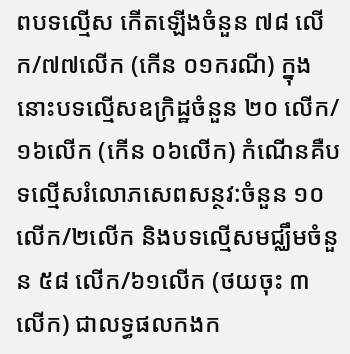ពបទល្មើស កើតឡើងចំនួន ៧៨ លើក/៧៧លើក (កើន ០១ករណី) ក្នុងនោះបទល្មើសឧក្រិដ្ឋចំនួន ២០ លើក/១៦លើក (កើន ០៦លើក) កំណើនគឺបទល្មើសរំលោភសេពសន្ថវ:ចំនួន ១០លើក/២លើក និងបទល្មើសមជ្ឈឹមចំនួន ៥៨ លើក/៦១លើក (ថយចុះ ៣ លើក) ជាលទ្ធផលកងក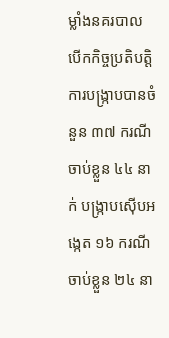ម្លាំងនគរបាលបើកកិច្ចប្រតិបត្តិការបង្ក្រាបបានចំនួន ៣៧ ករណី ចាប់ខ្លួន ៤៤ នាក់ បង្ក្រាបស៊ើបអង្កេត ១៦ ករណី ចាប់ខ្លួន ២៤ នា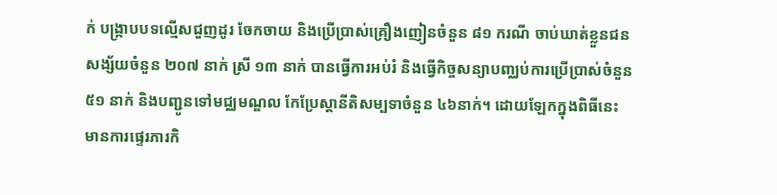ក់ បង្ក្រាបបទល្មើសជួញដូរ ចែកចាយ និងប្រើប្រាស់គ្រឿងញៀនចំនួន ៨១ ករណី ចាប់ឃាត់ខ្លួនជនសង្ស័យចំនួន ២០៧ នាក់ ស្រី ១៣ នាក់ បានធ្វើការអប់រំ និងធ្វើកិច្ចសន្យាបញ្ឈប់ការប្រើប្រាស់ចំនួន ៥១ នាក់ និងបញ្ជូនទៅមជ្ឈមណ្ឌល កែប្រែស្ដានីតិសម្បទាចំនួន ៤៦នាក់។ ដោយឡែកក្នុងពិធីនេះ មានការផ្ទេរភារកិ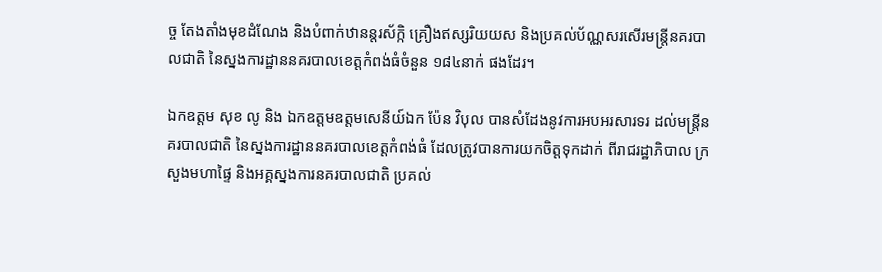ច្ច តែងតាំងមុខដំណែង និងបំពាក់ឋានន្តរស័ក្កិ គ្រឿងឥស្សរិយយស និងប្រគល់ប័ណ្ណសរសើរមន្រ្តីនគរបាលជាតិ នៃស្នងការដ្ឋាននគរបាលខេត្តកំពង់ធំចំនួន ១៨៤នាក់ ផងដែរ។

ឯកឧត្តម សុខ លូ និង ឯកឧត្តមឧត្តមសេនីយ៍ឯក ប៉ែន វិបុល បានសំដែងនូវការអបអរសារទរ ដល់មន្ត្រីនគរបាលជាតិ នៃស្នងការដ្ឋាននគរបាលខេត្តកំពង់ធំ ដែលត្រូវបានការយកចិត្តទុកដាក់ ពីរាជរដ្ឋាភិបាល ក្រសួងមហាផ្ទៃ និងអគ្គស្នងការនគរបាលជាតិ ប្រគល់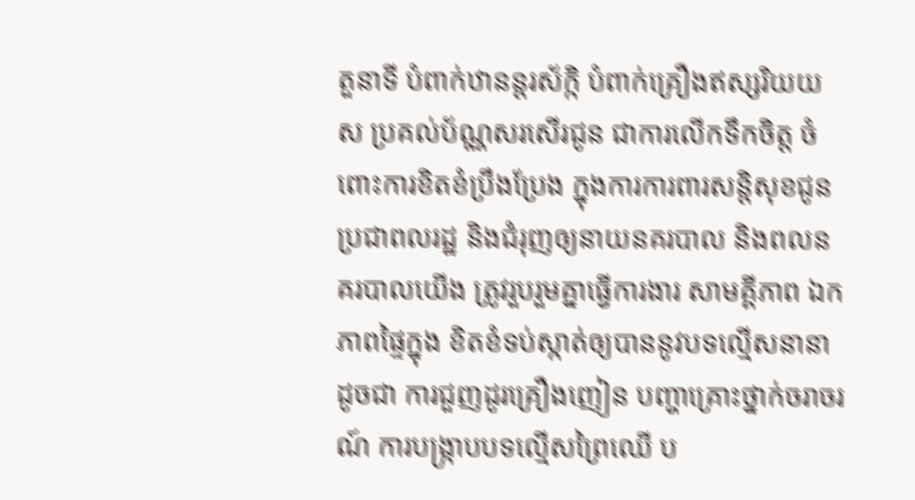តួនាទី បំពាក់ឋានន្តរស័ក្កិ បំពាក់គ្រឿងឥស្សរិយយស ប្រគល់ប័ណ្ណសរសើរជូន ជាការលើកទឹកចិត្ត ចំពោះការខិតខំប្រឹងប្រែង ក្នុងការការពារសន្តិសុខជូនប្រជាពលរដ្ឋ និងជំរុញឲ្យនាយនគរបាល និងពលនគរបាលយើង ត្រូវរួបរួមគ្នាធ្វើការងារ សាមគ្គីភាព ឯកភាពផ្ទៃក្នុង ខិតខំទប់ស្កាត់ឲ្យបាននូវបទល្មើសនានា ដូចជា ការជួញដូរគ្រឿងញៀន បញ្ហាគ្រោះថ្នាក់ចរាចរណ៍ ការបង្ក្រាបបទល្មើសព្រៃឈើ ប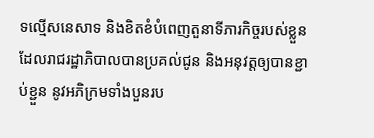ទល្មើសនេសាទ និងខិតខំបំពេញតួនាទីភារកិច្ចរបស់ខ្លួន ដែលរាជរដ្ឋាភិបាលបានប្រគល់ជូន និងអនុវត្តឲ្យបានខ្ជាប់ខ្ជួន នូវអភិក្រមទាំងបួនរប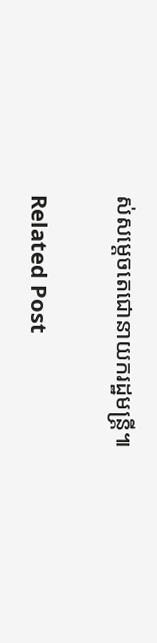ស់សម្តេចតេជោនាយករដ្ឋមន្ត្រី៕

Related Post